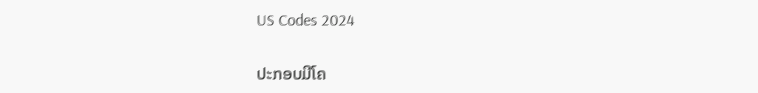US Codes 2024

ປະກອບມີໂຄ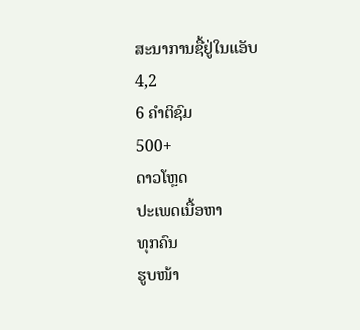ສະນາການຊື້ຢູ່ໃນແອັບ
4,2
6 ຄຳຕິຊົມ
500+
ດາວໂຫຼດ
ປະເພດເນື້ອຫາ
ທຸກຄົນ
ຮູບໜ້າ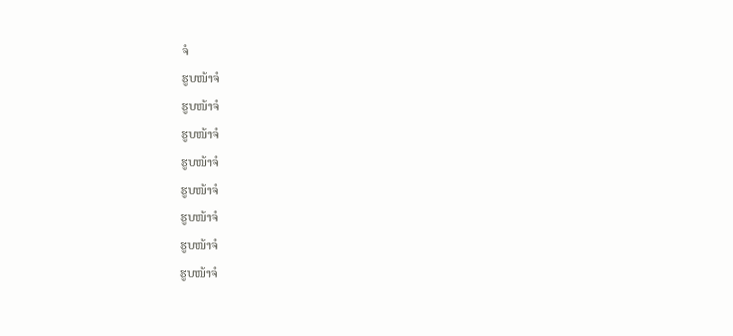ຈໍ
ຮູບໜ້າຈໍ
ຮູບໜ້າຈໍ
ຮູບໜ້າຈໍ
ຮູບໜ້າຈໍ
ຮູບໜ້າຈໍ
ຮູບໜ້າຈໍ
ຮູບໜ້າຈໍ
ຮູບໜ້າຈໍ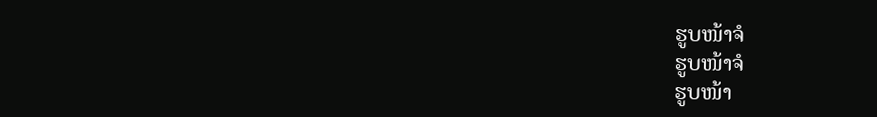ຮູບໜ້າຈໍ
ຮູບໜ້າຈໍ
ຮູບໜ້າ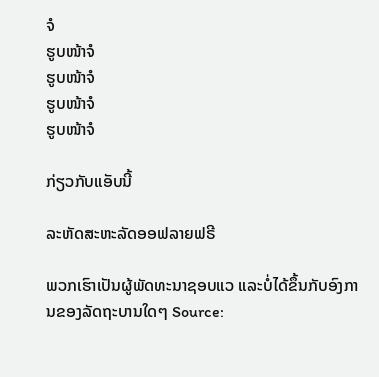ຈໍ
ຮູບໜ້າຈໍ
ຮູບໜ້າຈໍ
ຮູບໜ້າຈໍ
ຮູບໜ້າຈໍ

ກ່ຽວກັບແອັບນີ້

ລະຫັດສະຫະລັດອອຟລາຍຟຣີ

ພວກເຮົາເປັນຜູ້ພັດທະນາຊອບແວ ແລະບໍ່ໄດ້ຂຶ້ນກັບອົງການຂອງລັດຖະບານໃດໆ Source: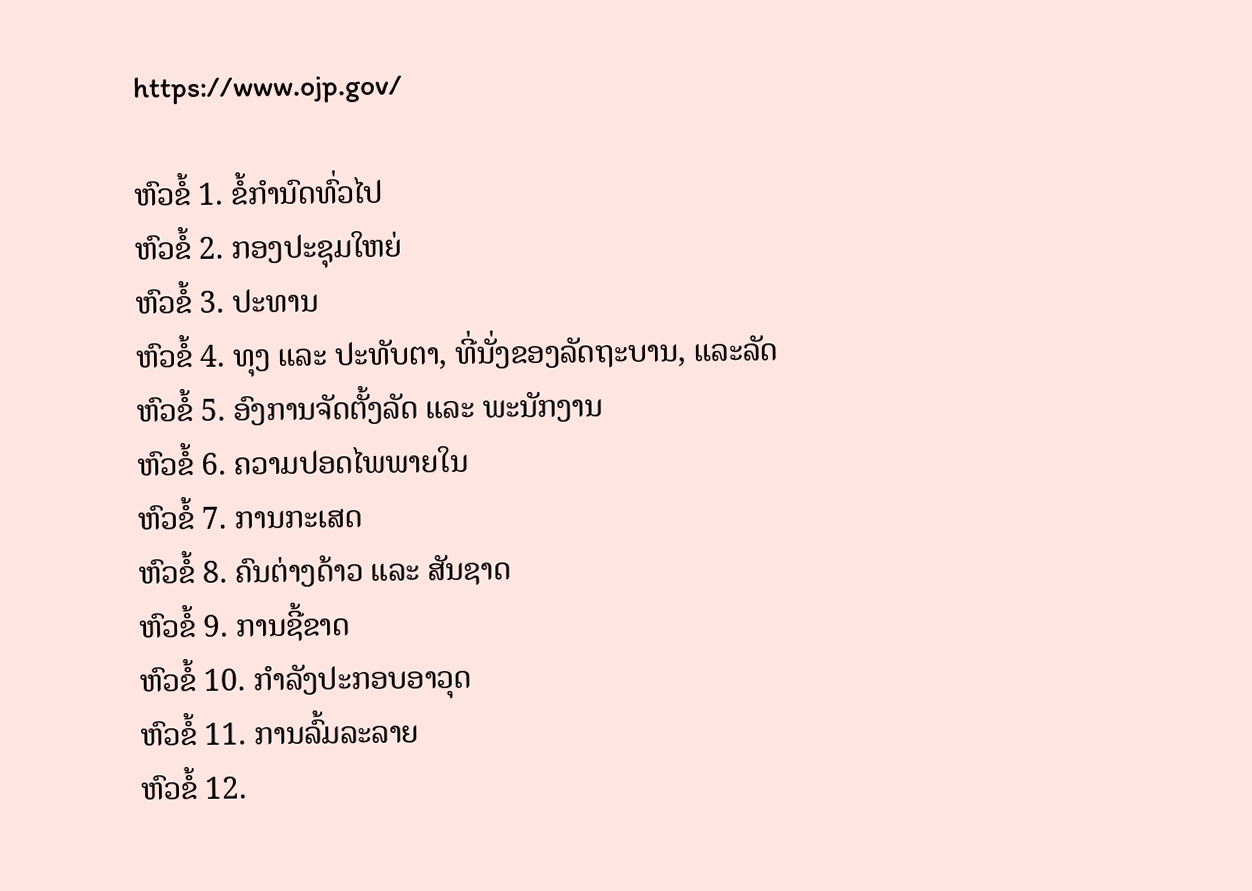https://www.ojp.gov/

ຫົວຂໍ້ 1. ຂໍ້ກໍານົດທົ່ວໄປ
ຫົວຂໍ້ 2. ກອງປະຊຸມໃຫຍ່
ຫົວຂໍ້ 3. ປະທານ
ຫົວຂໍ້ 4. ທຸງ ແລະ ປະທັບຕາ, ທີ່ນັ່ງຂອງລັດຖະບານ, ແລະລັດ
ຫົວຂໍ້ 5. ອົງການຈັດຕັ້ງລັດ ແລະ ພະນັກງານ
ຫົວຂໍ້ 6. ຄວາມປອດໄພພາຍໃນ
ຫົວຂໍ້ 7. ການກະເສດ
ຫົວຂໍ້ 8. ຄົນຕ່າງດ້າວ ແລະ ສັນຊາດ
ຫົວຂໍ້ 9. ການຊີ້ຂາດ
ຫົວຂໍ້ 10. ກໍາລັງປະກອບອາວຸດ
ຫົວຂໍ້ 11. ການລົ້ມລະລາຍ
ຫົວຂໍ້ 12.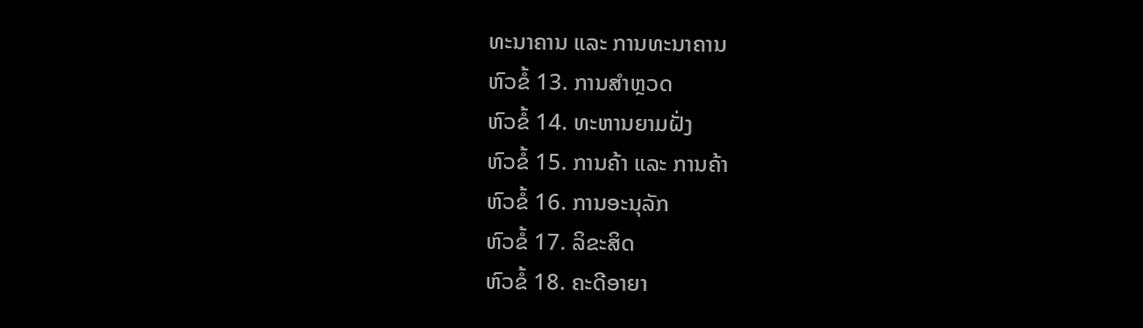ທະນາຄານ ແລະ ການທະນາຄານ
ຫົວຂໍ້ 13. ການສໍາຫຼວດ
ຫົວຂໍ້ 14. ທະຫານຍາມຝັ່ງ
ຫົວຂໍ້ 15. ການຄ້າ ແລະ ການຄ້າ
ຫົວຂໍ້ 16. ການອະນຸລັກ
ຫົວຂໍ້ 17. ລິຂະສິດ
ຫົວຂໍ້ 18. ຄະດີອາຍາ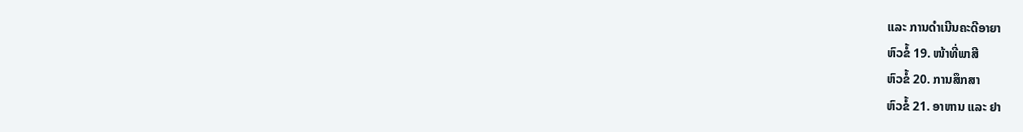ແລະ ການດຳເນີນຄະດີອາຍາ
ຫົວຂໍ້ 19. ໜ້າທີ່ພາສີ
ຫົວຂໍ້ 20. ການສຶກສາ
ຫົວຂໍ້ 21. ອາຫານ ແລະ ຢາ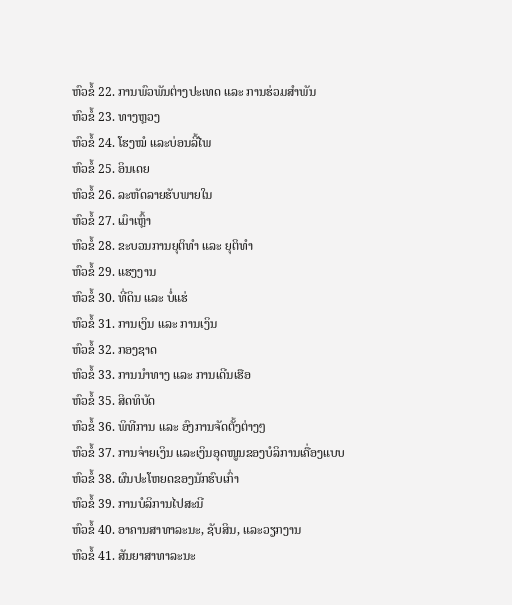ຫົວຂໍ້ 22. ການພົວພັນຕ່າງປະເທດ ແລະ ການຮ່ວມສຳພັນ
ຫົວຂໍ້ 23. ທາງຫຼວງ
ຫົວຂໍ້ 24. ໂຮງໝໍ ແລະບ່ອນລີ້ໄພ
ຫົວຂໍ້ 25. ອິນເດຍ
ຫົວຂໍ້ 26. ລະຫັດລາຍຮັບພາຍໃນ
ຫົວຂໍ້ 27. ເມົາເຫຼົ້າ
ຫົວຂໍ້ 28. ຂະບວນການຍຸຕິທຳ ແລະ ຍຸຕິທຳ
ຫົວຂໍ້ 29. ແຮງງານ
ຫົວຂໍ້ 30. ທີ່ດິນ ແລະ ບໍ່ແຮ່
ຫົວຂໍ້ 31. ການເງິນ ແລະ ການເງິນ
ຫົວຂໍ້ 32. ກອງຊາດ
ຫົວຂໍ້ 33. ການນໍາທາງ ແລະ ການເດີນເຮືອ
ຫົວຂໍ້ 35. ສິດທິບັດ
ຫົວຂໍ້ 36. ພິທີການ ແລະ ອົງການຈັດຕັ້ງຕ່າງໆ
ຫົວຂໍ້ 37. ການຈ່າຍເງິນ ແລະເງິນອຸດໜູນຂອງບໍລິການເຄື່ອງແບບ
ຫົວຂໍ້ 38. ຜົນປະໂຫຍດຂອງນັກຮົບເກົ່າ
ຫົວຂໍ້ 39. ການບໍລິການໄປສະນີ
ຫົວຂໍ້ 40. ອາຄານສາທາລະນະ, ຊັບສິນ, ແລະວຽກງານ
ຫົວຂໍ້ 41. ສັນຍາສາທາລະນະ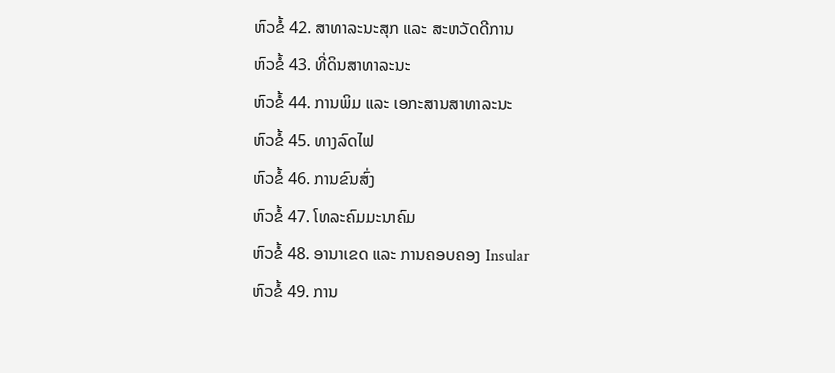ຫົວຂໍ້ 42. ສາທາລະນະສຸກ ແລະ ສະຫວັດດີການ
ຫົວຂໍ້ 43. ທີ່ດິນສາທາລະນະ
ຫົວຂໍ້ 44. ການພິມ ແລະ ເອກະສານສາທາລະນະ
ຫົວຂໍ້ 45. ທາງລົດໄຟ
ຫົວຂໍ້ 46. ການຂົນສົ່ງ
ຫົວຂໍ້ 47. ໂທລະຄົມມະນາຄົມ
ຫົວຂໍ້ 48. ອານາເຂດ ແລະ ການຄອບຄອງ Insular
ຫົວຂໍ້ 49. ການ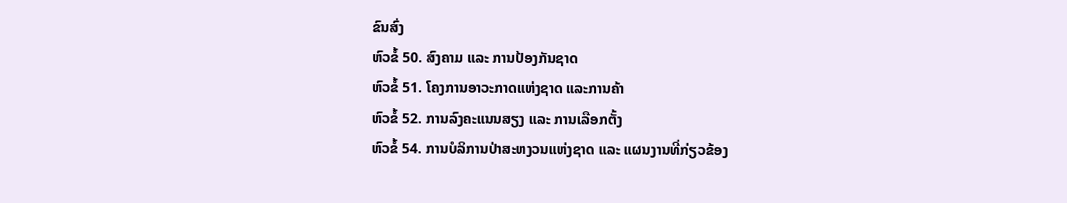ຂົນສົ່ງ
ຫົວຂໍ້ 50. ສົງຄາມ ແລະ ການປ້ອງກັນຊາດ
ຫົວຂໍ້ 51. ໂຄງການອາວະກາດແຫ່ງຊາດ ແລະການຄ້າ
ຫົວຂໍ້ 52. ການລົງຄະແນນສຽງ ແລະ ການເລືອກຕັ້ງ
ຫົວຂໍ້ 54. ການບໍລິການປ່າສະຫງວນແຫ່ງຊາດ ແລະ ແຜນງານທີ່ກ່ຽວຂ້ອງ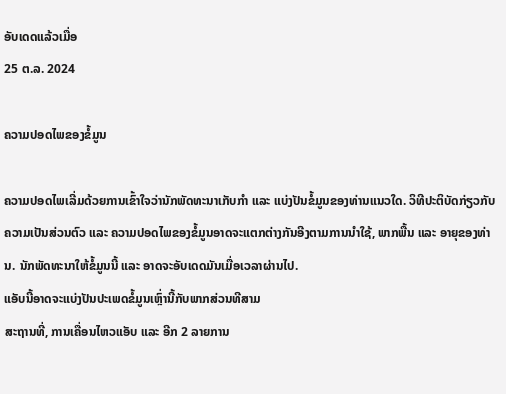ອັບເດດແລ້ວເມື່ອ
25 ຕ.ລ. 2024

ຄວາມປອດໄພຂອງຂໍ້ມູນ

ຄວາມປອດໄພເລີ່ມດ້ວຍການເຂົ້າໃຈວ່ານັກພັດທະນາເກັບກຳ ແລະ ແບ່ງປັນຂໍ້ມູນຂອງທ່ານແນວໃດ. ວິທີປະຕິບັດກ່ຽວກັບຄວາມເປັນສ່ວນຕົວ ແລະ ຄວາມປອດໄພຂອງຂໍ້ມູນອາດຈະແຕກຕ່າງກັນອີງຕາມການນຳໃຊ້, ພາກພື້ນ ແລະ ອາຍຸຂອງທ່ານ. ນັກພັດທະນາໃຫ້ຂໍ້ມູນນີ້ ແລະ ອາດຈະອັບເດດມັນເມື່ອເວລາຜ່ານໄປ.
ແອັບນີ້ອາດຈະແບ່ງປັນປະເພດຂໍ້ມູນເຫຼົ່ານີ້ກັບພາກສ່ວນທີສາມ
ສະຖານທີ່, ການເຄື່ອນໄຫວແອັບ ແລະ ອີກ 2 ລາຍການ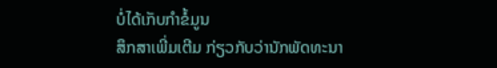ບໍ່ໄດ້ເກັບກຳຂໍ້ມູນ
ສຶກສາເພີ່ມເຕີມ ກ່ຽວກັບວ່ານັກພັດທະນາ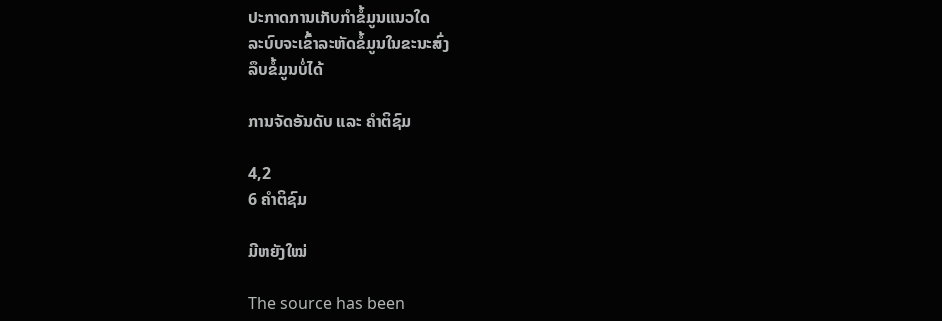ປະກາດການເກັບກຳຂໍ້ມູນແນວໃດ
ລະບົບຈະເຂົ້າລະຫັດຂໍ້ມູນໃນຂະນະສົ່ງ
ລຶບຂໍ້ມູນບໍ່ໄດ້

ການຈັດອັນດັບ ແລະ ຄຳຕິຊົມ

4,2
6 ຄຳຕິຊົມ

ມີຫຍັງໃໝ່

The source has been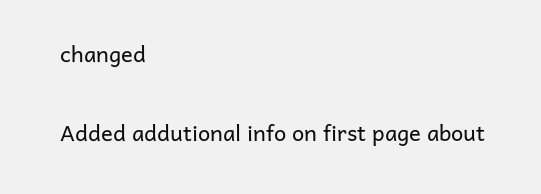changed

Added addutional info on first page about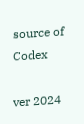source of Codex

ver 2024